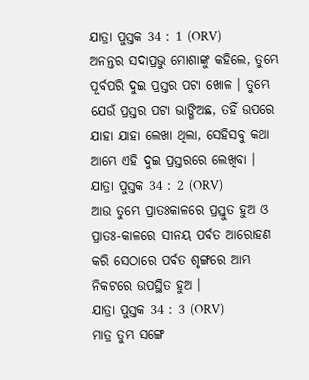ଯାତ୍ରା ପୁସ୍ତକ 34 : 1 (ORV)
ଅନନ୍ତର ସଦାପ୍ରଭୁ ମୋଶାଙ୍କୁ କହିଲେ, ତୁମ୍ଭେ ପୂର୍ବପରି ଦୁଇ ପ୍ରସ୍ତର ପଟା ଖୋଳ । ତୁମ୍ଭେ ଯେଉଁ ପ୍ରସ୍ତର ପଟା ଭାଙ୍ଗିଅଛ, ତହିଁ ଉପରେ ଯାହା ଯାହା ଲେଖା ଥିଲା, ସେହିସବୁ କଥା ଆମ୍ଭେ ଏହି ଦୁଇ ପ୍ରସ୍ତରରେ ଲେଖିବା ।
ଯାତ୍ରା ପୁସ୍ତକ 34 : 2 (ORV)
ଆଉ ତୁମ୍ଭେ ପ୍ରାତଃକାଳରେ ପ୍ରସ୍ତୁତ ହୁଅ ଓ ପ୍ରାତଃ-କାଳରେ ସୀନୟ ପର୍ବତ ଆରୋହଣ କରି ସେଠାରେ ପର୍ବତ ଶୃଙ୍ଗରେ ଆମ୍ଭ ନିକଟରେ ଉପସ୍ଥିତ ହୁଅ ।
ଯାତ୍ରା ପୁସ୍ତକ 34 : 3 (ORV)
ମାତ୍ର ତୁମ୍ଭ ସଙ୍ଗେ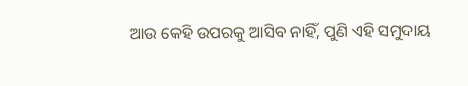ଆଉ କେହି ଉପରକୁ ଆସିବ ନାହିଁ, ପୁଣି ଏହି ସମୁଦାୟ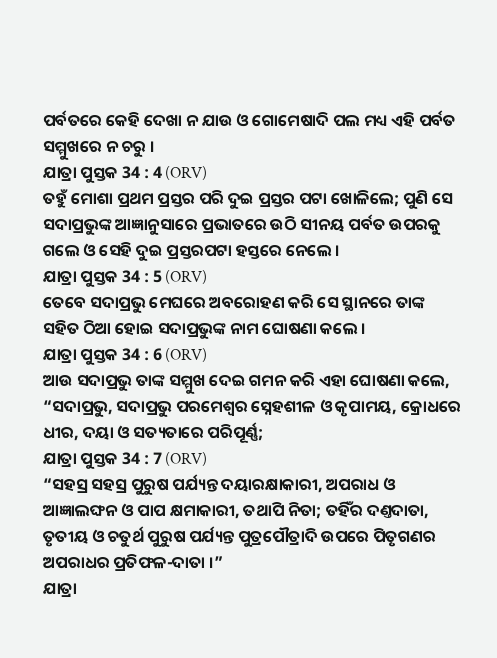ପର୍ବତରେ କେହି ଦେଖା ନ ଯାଉ ଓ ଗୋମେଷାଦି ପଲ ମଧ୍ୟ ଏହି ପର୍ବତ ସମ୍ମୁଖରେ ନ ଚରୁ ।
ଯାତ୍ରା ପୁସ୍ତକ 34 : 4 (ORV)
ତହୁଁ ମୋଶା ପ୍ରଥମ ପ୍ରସ୍ତର ପରି ଦୁଇ ପ୍ରସ୍ତର ପଟା ଖୋଳିଲେ; ପୁଣି ସେ ସଦାପ୍ରଭୁଙ୍କ ଆଜ୍ଞାନୁସାରେ ପ୍ରଭାତରେ ଉଠି ସୀନୟ ପର୍ବତ ଉପରକୁ ଗଲେ ଓ ସେହି ଦୁଇ ପ୍ରସ୍ତରପଟା ହସ୍ତରେ ନେଲେ ।
ଯାତ୍ରା ପୁସ୍ତକ 34 : 5 (ORV)
ତେବେ ସଦାପ୍ରଭୁ ମେଘରେ ଅବରୋହଣ କରି ସେ ସ୍ଥାନରେ ତାଙ୍କ ସହିତ ଠିଆ ହୋଇ ସଦାପ୍ରଭୁଙ୍କ ନାମ ଘୋଷଣା କଲେ ।
ଯାତ୍ରା ପୁସ୍ତକ 34 : 6 (ORV)
ଆଉ ସଦାପ୍ରଭୁ ତାଙ୍କ ସମ୍ମୁଖ ଦେଇ ଗମନ କରି ଏହା ଘୋଷଣା କଲେ, “ସଦାପ୍ରଭୁ, ସଦାପ୍ରଭୁ ପରମେଶ୍ଵର ସ୍ନେହଶୀଳ ଓ କୃପାମୟ, କ୍ରୋଧରେ ଧୀର, ଦୟା ଓ ସତ୍ୟତାରେ ପରିପୂର୍ଣ୍ଣ;
ଯାତ୍ରା ପୁସ୍ତକ 34 : 7 (ORV)
“ସହସ୍ର ସହସ୍ର ପୁରୁଷ ପର୍ଯ୍ୟନ୍ତ ଦୟାରକ୍ଷାକାରୀ, ଅପରାଧ ଓ ଆଜ୍ଞାଲଙ୍ଘନ ଓ ପାପ କ୍ଷମାକାରୀ, ତଥାପି ନିତା; ତହିଁର ଦଣ୍ତଦାତା, ତୃତୀୟ ଓ ଚତୁର୍ଥ ପୁରୁଷ ପର୍ଯ୍ୟନ୍ତ ପୁତ୍ରପୌତ୍ରାଦି ଉପରେ ପିତୃଗଣର ଅପରାଧର ପ୍ରତିଫଳ-ଦାତା ।”
ଯାତ୍ରା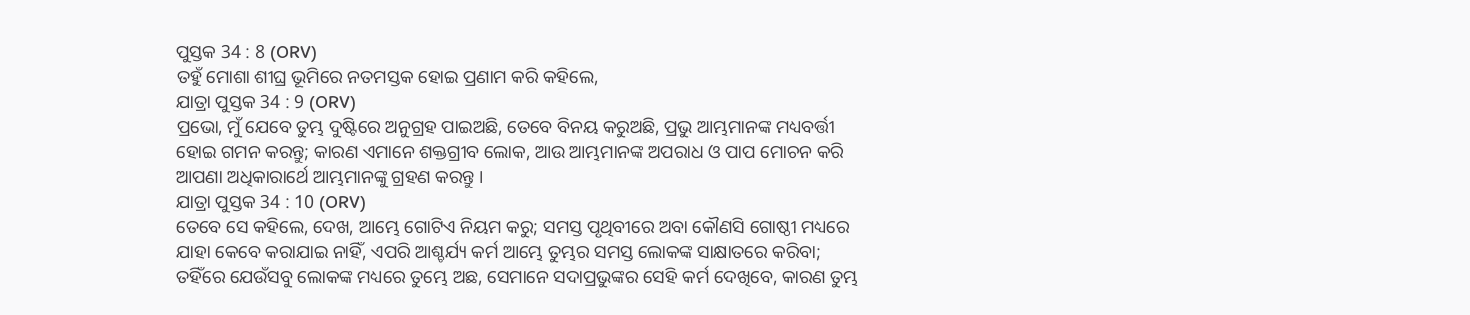ପୁସ୍ତକ 34 : 8 (ORV)
ତହୁଁ ମୋଶା ଶୀଘ୍ର ଭୂମିରେ ନତମସ୍ତକ ହୋଇ ପ୍ରଣାମ କରି କହିଲେ,
ଯାତ୍ରା ପୁସ୍ତକ 34 : 9 (ORV)
ପ୍ରଭୋ, ମୁଁ ଯେବେ ତୁମ୍ଭ ଦୁଷ୍ଟିରେ ଅନୁଗ୍ରହ ପାଇଅଛି, ତେବେ ବିନୟ କରୁଅଛି, ପ୍ରଭୁ ଆମ୍ଭମାନଙ୍କ ମଧ୍ୟବର୍ତ୍ତୀ ହୋଇ ଗମନ କରନ୍ତୁ; କାରଣ ଏମାନେ ଶକ୍ତଗ୍ରୀବ ଲୋକ, ଆଉ ଆମ୍ଭମାନଙ୍କ ଅପରାଧ ଓ ପାପ ମୋଚନ କରି ଆପଣା ଅଧିକାରାର୍ଥେ ଆମ୍ଭମାନଙ୍କୁ ଗ୍ରହଣ କରନ୍ତୁ ।
ଯାତ୍ରା ପୁସ୍ତକ 34 : 10 (ORV)
ତେବେ ସେ କହିଲେ, ଦେଖ, ଆମ୍ଭେ ଗୋଟିଏ ନିୟମ କରୁ; ସମସ୍ତ ପୃଥିବୀରେ ଅବା କୌଣସି ଗୋଷ୍ଠୀ ମଧ୍ୟରେ ଯାହା କେବେ କରାଯାଇ ନାହିଁ, ଏପରି ଆଶ୍ଚର୍ଯ୍ୟ କର୍ମ ଆମ୍ଭେ ତୁମ୍ଭର ସମସ୍ତ ଲୋକଙ୍କ ସାକ୍ଷାତରେ କରିବା; ତହିଁରେ ଯେଉଁସବୁ ଲୋକଙ୍କ ମଧ୍ୟରେ ତୁମ୍ଭେ ଅଛ, ସେମାନେ ସଦାପ୍ରଭୁଙ୍କର ସେହି କର୍ମ ଦେଖିବେ, କାରଣ ତୁମ୍ଭ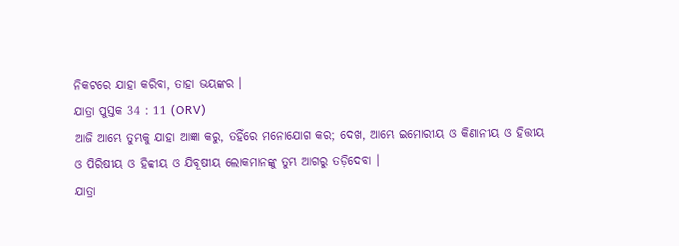ନିକଟରେ ଯାହା କରିବା, ତାହା ଭୟଙ୍କର ।
ଯାତ୍ରା ପୁସ୍ତକ 34 : 11 (ORV)
ଆଜି ଆମ୍ଭେ ତୁମ୍ଭକୁ ଯାହା ଆଜ୍ଞା କରୁ, ତହିଁରେ ମନୋଯୋଗ କର; ଦେଖ, ଆମ୍ଭେ ଇମୋରୀୟ ଓ କିଣାନୀୟ ଓ ହିତ୍ତୀୟ ଓ ପିରିଷୀୟ ଓ ହିବ୍ବୀୟ ଓ ଯିବୂଷୀୟ ଲୋକମାନଙ୍କୁ ତୁମ୍ଭ ଆଗରୁ ତଡ଼ିଦେବା ।
ଯାତ୍ରା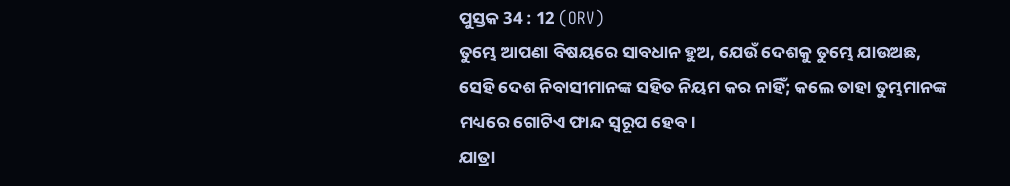ପୁସ୍ତକ 34 : 12 (ORV)
ତୁମ୍ଭେ ଆପଣା ବିଷୟରେ ସାବଧାନ ହୁଅ, ଯେଉଁ ଦେଶକୁ ତୁମ୍ଭେ ଯାଉଅଛ, ସେହି ଦେଶ ନିବାସୀମାନଙ୍କ ସହିତ ନିୟମ କର ନାହିଁ; କଲେ ତାହା ତୁମ୍ଭମାନଙ୍କ ମଧ୍ୟରେ ଗୋଟିଏ ଫାନ୍ଦ ସ୍ଵରୂପ ହେବ।
ଯାତ୍ରା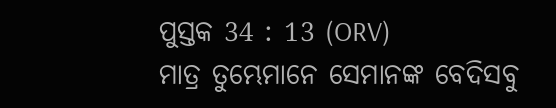ପୁସ୍ତକ 34 : 13 (ORV)
ମାତ୍ର ତୁମ୍ଭେମାନେ ସେମାନଙ୍କ ବେଦିସବୁ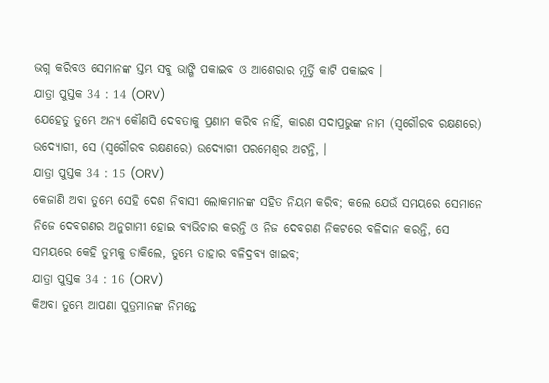ଭଗ୍ନ କରିବଓ ସେମାନଙ୍କ ସ୍ତମ୍ଭ ସବୁ ଭାଙ୍ଗି ପକାଇବ ଓ ଆଶେରାର ମୂର୍ତ୍ତି କାଟି ପକାଇବ ।
ଯାତ୍ରା ପୁସ୍ତକ 34 : 14 (ORV)
ଯେହେତୁ ତୁମ୍ଭେ ଅନ୍ୟ କୌଣସି ଦେବତାକୁ ପ୍ରଣାମ କରିବ ନାହିଁ, କାରଣ ସଦାପ୍ରଭୁଙ୍କ ନାମ (ସ୍ଵଗୌରବ ରକ୍ଷଣରେ) ଉଦ୍ଯୋଗୀ, ସେ (ସ୍ଵଗୌରବ ରକ୍ଷଣରେ) ଉଦ୍ଯୋଗୀ ପରମେଶ୍ଵର ଅଟନ୍ତି, ।
ଯାତ୍ରା ପୁସ୍ତକ 34 : 15 (ORV)
କେଜାଣି ଅବା ତୁମ୍ଭେ ସେହି ଦେଶ ନିବାସୀ ଲୋକମାନଙ୍କ ସହିତ ନିୟମ କରିବ; କଲେ ଯେଉଁ ସମୟରେ ସେମାନେ ନିଜେ ଦେବଗଣର ଅନୁଗାମୀ ହୋଇ ବ୍ୟଭିଚାର କରନ୍ତି ଓ ନିଜ ଦେବଗଣ ନିକଟରେ ବଳିଦାନ କରନ୍ତି, ସେ ସମୟରେ କେହି ତୁମ୍ଭକୁ ଡାକିଲେ, ତୁମ୍ଭେ ତାହାର ବଳିଦ୍ରବ୍ୟ ଖାଇବ;
ଯାତ୍ରା ପୁସ୍ତକ 34 : 16 (ORV)
କିଅବା ତୁମ୍ଭେ ଆପଣା ପୁତ୍ରମାନଙ୍କ ନିମନ୍ତେ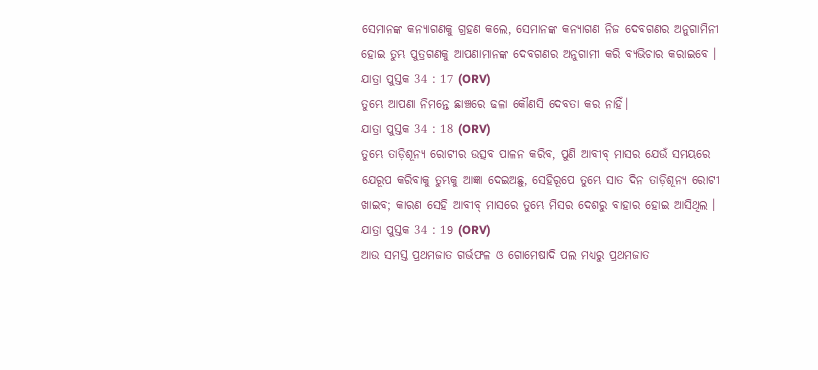ସେମାନଙ୍କ କନ୍ୟାଗଣକୁ ଗ୍ରହଣ କଲେ, ସେମାନଙ୍କ କନ୍ୟାଗଣ ନିଜ ଦେବଗଣର ଅନୁଗାମିନୀ ହୋଇ ତୁମ୍ଭ ପୁତ୍ରଗଣକୁ ଆପଣାମାନଙ୍କ ଦେବଗଣର ଅନୁଗାମୀ କରି ବ୍ୟଭିଚାର କରାଇବେ ।
ଯାତ୍ରା ପୁସ୍ତକ 34 : 17 (ORV)
ତୁମ୍ଭେ ଆପଣା ନିମନ୍ତେ ଛାଞ୍ଚରେ ଢଳା କୌଣସି ଦେବତା କର ନାହିଁ।
ଯାତ୍ରା ପୁସ୍ତକ 34 : 18 (ORV)
ତୁମ୍ଭେ ତାଡ଼ିଶୂନ୍ୟ ରୋଟୀର ଉତ୍ସବ ପାଳନ କରିବ, ପୁଣି ଆବୀବ୍ ମାସର ଯେଉଁ ସମୟରେ ଯେରୂପ କରିବାକୁ ତୁମ୍ଭକୁ ଆଜ୍ଞା ଦେଇଅଛୁ, ସେହିରୂପେ ତୁମ୍ଭେ ସାତ ଦିନ ତାଡ଼ିଶୂନ୍ୟ ରୋଟୀ ଖାଇବ; କାରଣ ସେହି ଆବୀବ୍ ମାସରେ ତୁମ୍ଭେ ମିସର ଦେଶରୁ ବାହାର ହୋଇ ଆସିଥିଲ ।
ଯାତ୍ରା ପୁସ୍ତକ 34 : 19 (ORV)
ଆଉ ସମସ୍ତ ପ୍ରଥମଜାତ ଗର୍ଭଫଳ ଓ ଗୋମେଷାଦି ପଲ ମଧ୍ୟରୁ ପ୍ରଥମଜାତ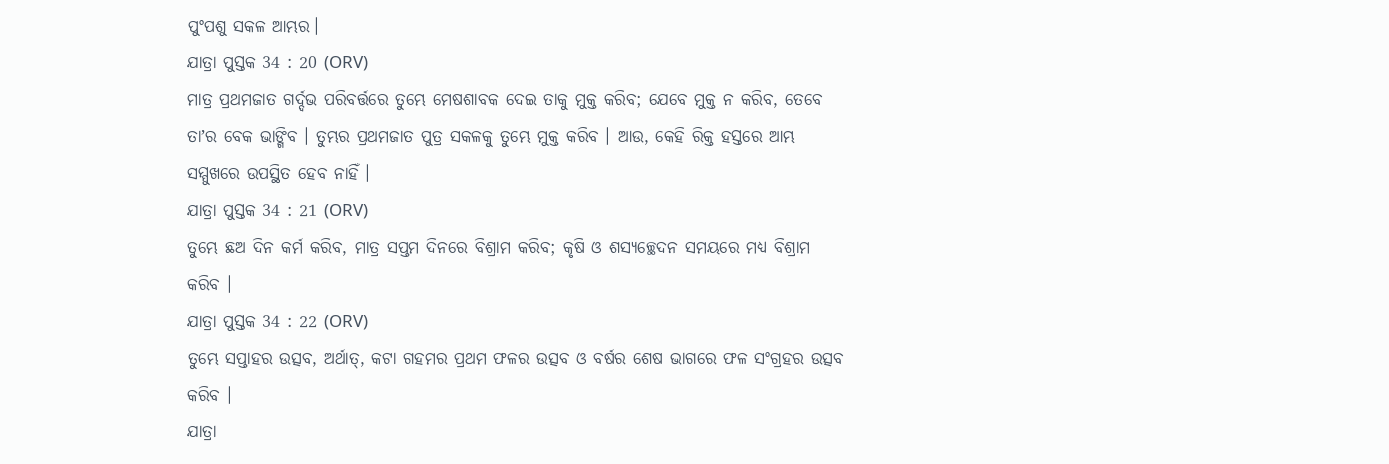ପୁଂପଶୁ ସକଳ ଆମ୍ଭର।
ଯାତ୍ରା ପୁସ୍ତକ 34 : 20 (ORV)
ମାତ୍ର ପ୍ରଥମଜାତ ଗର୍ଦ୍ଦଭ ପରିବର୍ତ୍ତରେ ତୁମ୍ଭେ ମେଷଶାବକ ଦେଇ ତାକୁ ମୁକ୍ତ କରିବ; ଯେବେ ମୁକ୍ତ ନ କରିବ, ତେବେ ତାʼର ବେକ ଭାଙ୍ଗିବ । ତୁମ୍ଭର ପ୍ରଥମଜାତ ପୁତ୍ର ସକଳକୁ ତୁମ୍ଭେ ମୁକ୍ତ କରିବ । ଆଉ, କେହି ରିକ୍ତ ହସ୍ତରେ ଆମ୍ଭ ସମ୍ମୁଖରେ ଉପସ୍ଥିତ ହେବ ନାହିଁ ।
ଯାତ୍ରା ପୁସ୍ତକ 34 : 21 (ORV)
ତୁମ୍ଭେ ଛଅ ଦିନ କର୍ମ କରିବ, ମାତ୍ର ସପ୍ତମ ଦିନରେ ବିଶ୍ରାମ କରିବ; କୃଷି ଓ ଶସ୍ୟଚ୍ଛେଦନ ସମୟରେ ମଧ୍ୟ ବିଶ୍ରାମ କରିବ ।
ଯାତ୍ରା ପୁସ୍ତକ 34 : 22 (ORV)
ତୁମ୍ଭେ ସପ୍ତାହର ଉତ୍ସବ, ଅର୍ଥାତ୍, କଟା ଗହମର ପ୍ରଥମ ଫଳର ଉତ୍ସବ ଓ ବର୍ଷର ଶେଷ ଭାଗରେ ଫଳ ସଂଗ୍ରହର ଉତ୍ସବ କରିବ ।
ଯାତ୍ରା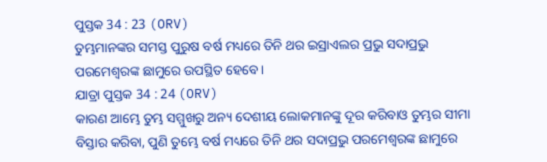ପୁସ୍ତକ 34 : 23 (ORV)
ତୁମ୍ଭମାନଙ୍କର ସମସ୍ତ ପୁରୁଷ ବର୍ଷ ମଧ୍ୟରେ ତିନି ଥର ଇସ୍ରାଏଲର ପ୍ରଭୁ ସଦାପ୍ରଭୁ ପରମେଶ୍ଵରଙ୍କ ଛାମୁରେ ଉପସ୍ଥିତ ହେବେ।
ଯାତ୍ରା ପୁସ୍ତକ 34 : 24 (ORV)
କାରଣ ଆମ୍ଭେ ତୁମ୍ଭ ସମ୍ମୁଖରୁ ଅନ୍ୟ ଦେଶୀୟ ଲୋକମାନଙ୍କୁ ଦୂର କରିବାଓ ତୁମ୍ଭର ସୀମା ବିସ୍ତାର କରିବା, ପୁଣି ତୁମ୍ଭେ ବର୍ଷ ମଧ୍ୟରେ ତିନି ଥର ସଦାପ୍ରଭୁ ପରମେଶ୍ଵରଙ୍କ ଛାମୁରେ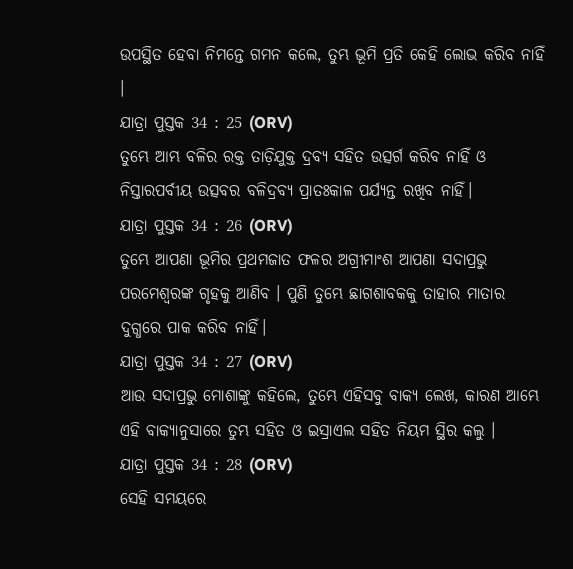ଉପସ୍ଥିତ ହେବା ନିମନ୍ତେ ଗମନ କଲେ, ତୁମ୍ଭ ଭୂମି ପ୍ରତି କେହି ଲୋଭ କରିବ ନାହିଁ ।
ଯାତ୍ରା ପୁସ୍ତକ 34 : 25 (ORV)
ତୁମ୍ଭେ ଆମ୍ଭ ବଳିର ରକ୍ତ ତାଡ଼ିଯୁକ୍ତ ଦ୍ରବ୍ୟ ସହିତ ଉତ୍ସର୍ଗ କରିବ ନାହିଁ ଓ ନିସ୍ତାରପର୍ବୀୟ ଉତ୍ସବର ବଳିଦ୍ରବ୍ୟ ପ୍ରାତଃକାଳ ପର୍ଯ୍ୟନ୍ତ ରଖିବ ନାହିଁ।
ଯାତ୍ରା ପୁସ୍ତକ 34 : 26 (ORV)
ତୁମ୍ଭେ ଆପଣା ଭୂମିର ପ୍ରଥମଜାତ ଫଳର ଅଗ୍ରୀମାଂଶ ଆପଣା ସଦାପ୍ରଭୁ ପରମେଶ୍ଵରଙ୍କ ଗୃହକୁ ଆଣିବ । ପୁଣି ତୁମ୍ଭେ ଛାଗଶାବକକୁ ତାହାର ମାତାର ଦୁଗ୍ଧରେ ପାକ କରିବ ନାହିଁ।
ଯାତ୍ରା ପୁସ୍ତକ 34 : 27 (ORV)
ଆଉ ସଦାପ୍ରଭୁ ମୋଶାଙ୍କୁ କହିଲେ, ତୁମ୍ଭେ ଏହିସବୁ ବାକ୍ୟ ଲେଖ, କାରଣ ଆମ୍ଭେ ଏହି ବାକ୍ୟାନୁସାରେ ତୁମ୍ଭ ସହିତ ଓ ଇସ୍ରାଏଲ ସହିତ ନିୟମ ସ୍ଥିର କଲୁ ।
ଯାତ୍ରା ପୁସ୍ତକ 34 : 28 (ORV)
ସେହି ସମୟରେ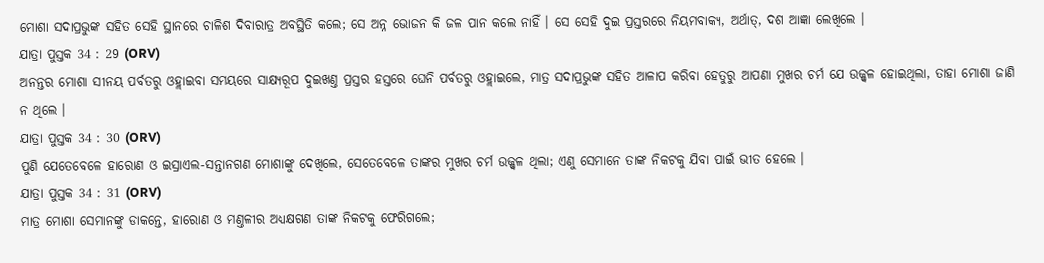ମୋଶା ସଦାପ୍ରଭୁଙ୍କ ସହିତ ସେହି ସ୍ଥାନରେ ଚାଳିଶ ଦିବାରାତ୍ର ଅବସ୍ଥିତି କଲେ; ସେ ଅନ୍ନ ଭୋଜନ କି ଜଳ ପାନ କଲେ ନାହିଁ । ସେ ସେହି ଦୁଇ ପ୍ରସ୍ତରରେ ନିୟମବାକ୍ୟ, ଅର୍ଥାତ୍, ଦଶ ଆଜ୍ଞା ଲେଖିଲେ ।
ଯାତ୍ରା ପୁସ୍ତକ 34 : 29 (ORV)
ଅନନ୍ତର ମୋଶା ସୀନୟ ପର୍ବତରୁ ଓହ୍ଲାଇବା ସମୟରେ ସାକ୍ଷ୍ୟରୂପ ଦୁଇଖଣ୍ତ ପ୍ରସ୍ତର ହସ୍ତରେ ଘେନି ପର୍ବତରୁ ଓହ୍ଲାଇଲେ, ମାତ୍ର ସଦାପ୍ରଭୁଙ୍କ ସହିତ ଆଳାପ କରିବା ହେତୁରୁ ଆପଣା ମୁଖର ଚର୍ମ ଯେ ଉଜ୍ଜ୍ଵଳ ହୋଇଥିଲା, ତାହା ମୋଶା ଜାଣି ନ ଥିଲେ ।
ଯାତ୍ରା ପୁସ୍ତକ 34 : 30 (ORV)
ପୁଣି ଯେତେବେଳେ ହାରୋଣ ଓ ଇସ୍ରାଏଲ-ସନ୍ତାନଗଣ ମୋଶାଙ୍କୁ ଦେଖିଲେ, ସେତେବେଳେ ତାଙ୍କର ମୁଖର ଚର୍ମ ଉଜ୍ଜ୍ଵଳ ଥିଲା; ଏଣୁ ସେମାନେ ତାଙ୍କ ନିକଟକୁ ଯିବା ପାଇଁ ଭୀତ ହେଲେ ।
ଯାତ୍ରା ପୁସ୍ତକ 34 : 31 (ORV)
ମାତ୍ର ମୋଶା ସେମାନଙ୍କୁ ଡାକନ୍ତେ, ହାରୋଣ ଓ ମଣ୍ତଳୀର ଅଧ୍ୟକ୍ଷଗଣ ତାଙ୍କ ନିକଟକୁ ଫେରିଗଲେ;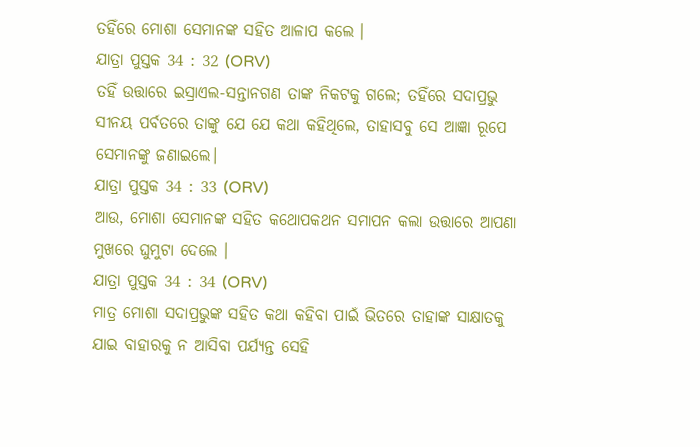ତହିଁରେ ମୋଶା ସେମାନଙ୍କ ସହିତ ଆଳାପ କଲେ ।
ଯାତ୍ରା ପୁସ୍ତକ 34 : 32 (ORV)
ତହିଁ ଉତ୍ତାରେ ଇସ୍ରାଏଲ-ସନ୍ତାନଗଣ ତାଙ୍କ ନିକଟକୁ ଗଲେ; ତହିଁରେ ସଦାପ୍ରଭୁ ସୀନୟ ପର୍ବତରେ ତାଙ୍କୁ ଯେ ଯେ କଥା କହିଥିଲେ, ତାହାସବୁ ସେ ଆଜ୍ଞା ରୂପେ ସେମାନଙ୍କୁ ଜଣାଇଲେ।
ଯାତ୍ରା ପୁସ୍ତକ 34 : 33 (ORV)
ଆଉ, ମୋଶା ସେମାନଙ୍କ ସହିତ କଥୋପକଥନ ସମାପନ କଲା ଉତ୍ତାରେ ଆପଣା ମୁଖରେ ଘୁମୁଟା ଦେଲେ ।
ଯାତ୍ରା ପୁସ୍ତକ 34 : 34 (ORV)
ମାତ୍ର ମୋଶା ସଦାପ୍ରଭୁଙ୍କ ସହିତ କଥା କହିବା ପାଇଁ ଭିତରେ ତାହାଙ୍କ ସାକ୍ଷାତକୁ ଯାଇ ବାହାରକୁ ନ ଆସିବା ପର୍ଯ୍ୟନ୍ତ ସେହି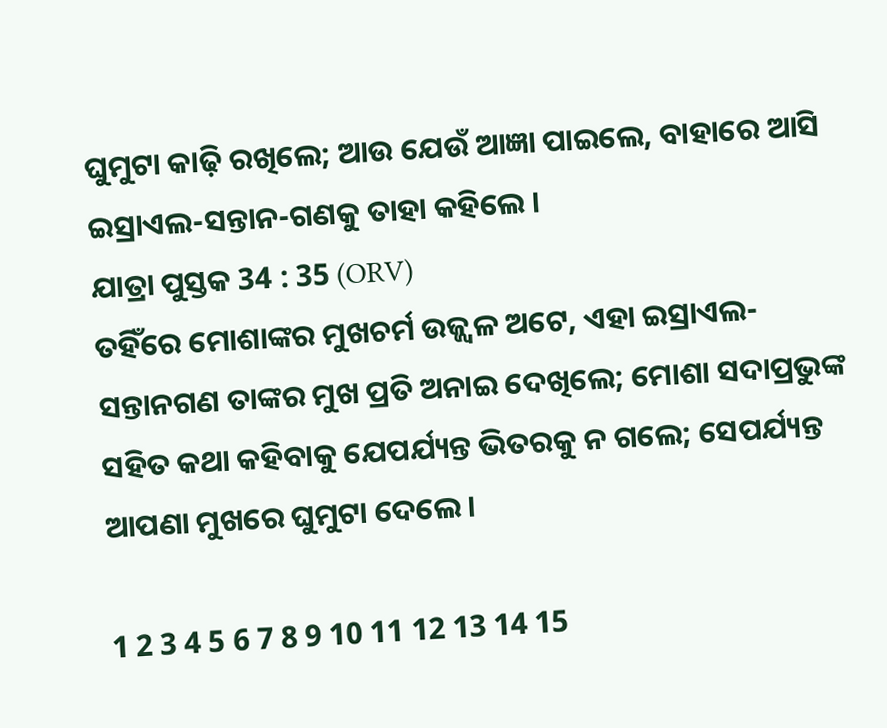ଘୁମୁଟା କାଢ଼ି ରଖିଲେ; ଆଉ ଯେଉଁ ଆଜ୍ଞା ପାଇଲେ, ବାହାରେ ଆସି ଇସ୍ରାଏଲ-ସନ୍ତାନ-ଗଣକୁ ତାହା କହିଲେ ।
ଯାତ୍ରା ପୁସ୍ତକ 34 : 35 (ORV)
ତହିଁରେ ମୋଶାଙ୍କର ମୁଖଚର୍ମ ଉଜ୍ଜ୍ଵଳ ଅଟେ, ଏହା ଇସ୍ରାଏଲ-ସନ୍ତାନଗଣ ତାଙ୍କର ମୁଖ ପ୍ରତି ଅନାଇ ଦେଖିଲେ; ମୋଶା ସଦାପ୍ରଭୁଙ୍କ ସହିତ କଥା କହିବାକୁ ଯେପର୍ଯ୍ୟନ୍ତ ଭିତରକୁ ନ ଗଲେ; ସେପର୍ଯ୍ୟନ୍ତ ଆପଣା ମୁଖରେ ଘୁମୁଟା ଦେଲେ ।

1 2 3 4 5 6 7 8 9 10 11 12 13 14 15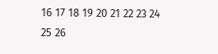16 17 18 19 20 21 22 23 24 25 26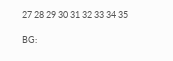27 28 29 30 31 32 33 34 35

BG: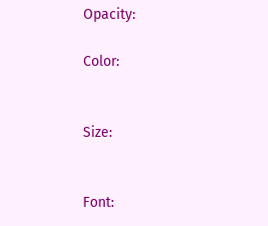Opacity:

Color:


Size:


Font: